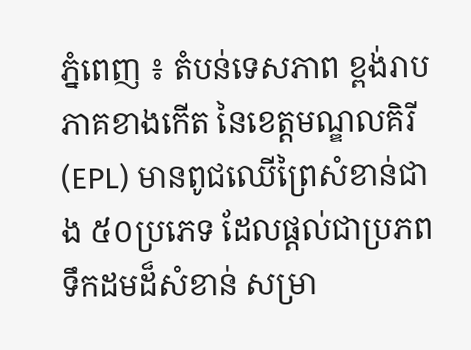ភ្នំពេញ ៖ តំបន់ទេសភាព ខ្ពង់រាបភាគខាងកើត នៃខេត្តមណ្ឌលគិរី (EPL) មានពូជឈើព្រៃសំខាន់ជាង ៥០ប្រភេទ ដែលផ្តល់ជាប្រភពទឹកដមដ៏សំខាន់ សម្រា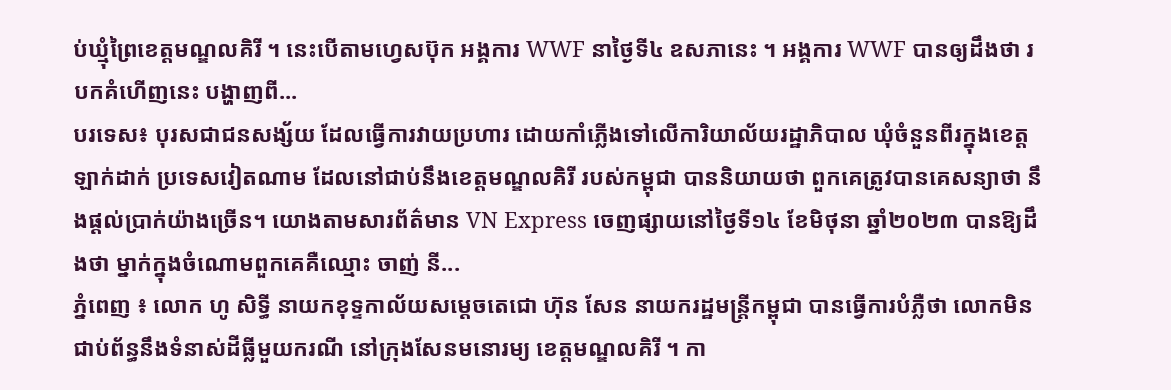ប់ឃ្មុំព្រៃខេត្តមណ្ឌលគិរី ។ នេះបើតាមហ្វេសប៊ុក អង្គការ WWF នាថ្ងៃទី៤ ឧសភានេះ ។ អង្គការ WWF បានឲ្យដឹងថា របកគំហើញនេះ បង្ហាញពី...
បរទេស៖ បុរសជាជនសង្ស័យ ដែលធ្វើការវាយប្រហារ ដោយកាំភ្លើងទៅលើការិយាល័យរដ្ឋាភិបាល ឃុំចំនួនពីរក្នុងខេត្ត ឡាក់ដាក់ ប្រទេសវៀតណាម ដែលនៅជាប់នឹងខេត្តមណ្ឌលគិរី របស់កម្ពុជា បាននិយាយថា ពួកគេត្រូវបានគេសន្យាថា នឹងផ្តល់ប្រាក់យ៉ាងច្រើន។ យោងតាមសារព័ត៌មាន VN Express ចេញផ្សាយនៅថ្ងៃទី១៤ ខែមិថុនា ឆ្នាំ២០២៣ បានឱ្យដឹងថា ម្នាក់ក្នុងចំណោមពួកគេគឺឈ្មោះ ចាញ់ នី...
ភ្នំពេញ ៖ លោក ហូ សិទ្ធី នាយកខុទ្ទកាល័យសម្តេចតេជោ ហ៊ុន សែន នាយករដ្ឋមន្ត្រីកម្ពុជា បានធ្វើការបំភ្លឺថា លោកមិនជាប់ព័ន្ធនឹងទំនាស់ដីធ្លីមួយករណី នៅក្រុងសែនមនោរម្យ ខេត្តមណ្ឌលគិរី ។ កា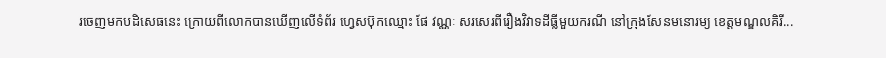រចេញមកបដិសេធនេះ ក្រោយពីលោកបានឃើញលើទំព័រ ហ្វេសប៊ុកឈ្មោះ ផែ វណ្ណៈ សរសេរពីរឿងវិវាទដីធ្លីមួយករណី នៅក្រុងសែនមនោរម្យ ខេត្តមណ្ឌលគិរី...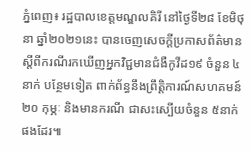ភ្នំពេញ៖ រដ្ឋបាលខេត្តមណ្ឌលគិរី នៅថ្ងៃទី២៨ ខែមិថុនា ឆ្នាំ២០២១នេះ បានចេញសេចក្តីប្រកាសព័ត៌មាន ស្ដីពីករណីរកឃើញអ្នកវិជ្ជមានជំងឺកូវីដ១៩ ចំនួន ៤នាក់ បន្ថែមទៀត ពាក់ព័ន្ធនឹងព្រឹត្តិការណ៍សហគមន៍ ២០ កុម្ភៈ និងមានករណី ជាសះស្បើយចំនួន ៥នាក់ផងដែរ៕